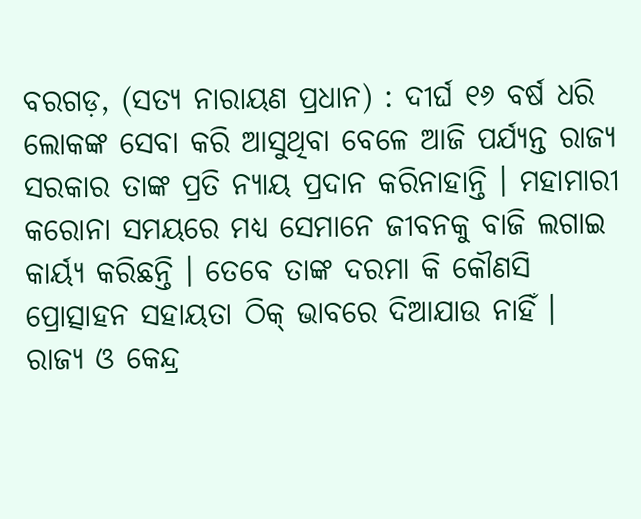ବରଗଡ଼, (ସତ୍ୟ ନାରାୟଣ ପ୍ରଧାନ) : ଦୀର୍ଘ ୧୬ ବର୍ଷ ଧରି ଲୋକଙ୍କ ସେବା କରି ଆସୁଥିବା ବେଳେ ଆଜି ପର୍ଯ୍ୟନ୍ତ ରାଜ୍ୟ ସରକାର ତାଙ୍କ ପ୍ରତି ନ୍ୟାୟ ପ୍ରଦାନ କରିନାହାନ୍ତି । ମହାମାରୀ କରୋନା ସମୟରେ ମଧ୍ୟ ସେମାନେ ଜୀବନକୁ ବାଜି ଲଗାଇ କାର୍ୟ୍ୟ କରିଛନ୍ତି । ତେବେ ତାଙ୍କ ଦରମା କି କୌଣସି ପ୍ରୋତ୍ସାହନ ସହାୟତା ଠିକ୍ ଭାବରେ ଦିଆଯାଉ ନାହିଁ । ରାଜ୍ୟ ଓ କେନ୍ଦ୍ର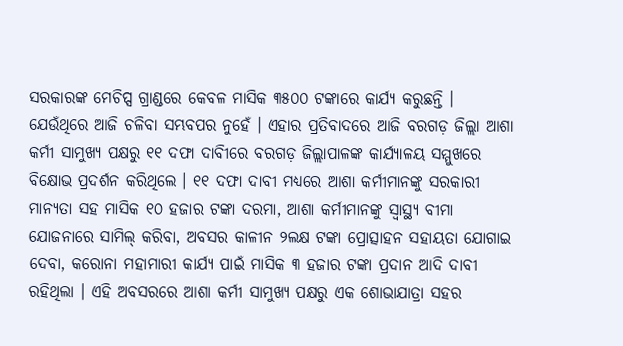ସରକାରଙ୍କ ମେଚିପ୍ସ ଗ୍ରାଣ୍ଡରେ କେବଳ ମାସିକ ୩୫୦୦ ଟଙ୍କାରେ କାର୍ଯ୍ୟ କରୁଛନ୍ତି । ଯେଉଁଥିରେ ଆଜି ଚଳିବା ସମ୍ଭବପର ନୁହେଁ । ଏହାର ପ୍ରତିବାଦରେ ଆଜି ବରଗଡ଼ ଜିଲ୍ଲା ଆଶା କର୍ମୀ ସାମୁଖ୍ୟ ପକ୍ଷରୁ ୧୧ ଦଫା ଦାବିୀରେ ବରଗଡ଼ ଜିଲ୍ଲାପାଳଙ୍କ କାର୍ଯ୍ୟାଳୟ ସମ୍ମୁଖରେ ବିକ୍ଷୋଭ ପ୍ରଦର୍ଶନ କରିଥିଲେ । ୧୧ ଦଫା ଦାବୀ ମଧ୍ୟରେ ଆଶା କର୍ମୀମାନଙ୍କୁ ସରକାରୀ ମାନ୍ୟତା ସହ ମାସିକ ୧୦ ହଜାର ଟଙ୍କା ଦରମା, ଆଶା କର୍ମୀମାନଙ୍କୁ ସ୍ବାସ୍ଥ୍ୟ ବୀମା ଯୋଜନାରେ ସାମିଲ୍ କରିବା, ଅବସର କାଳୀନ ୨ଲକ୍ଷ ଟଙ୍କା ପ୍ରୋତ୍ସାହନ ସହାୟତା ଯୋଗାଇ ଦେବା, କରୋନା ମହାମାରୀ କାର୍ଯ୍ୟ ପାଇଁ ମାସିକ ୩ ହଜାର ଟଙ୍କା ପ୍ରଦାନ ଆଦି ଦାବୀ ରହିଥିଲା । ଏହି ଅବସରରେ ଆଶା କର୍ମୀ ସାମୁଖ୍ୟ ପକ୍ଷରୁ ଏକ ଶୋଭାଯାତ୍ରା ସହର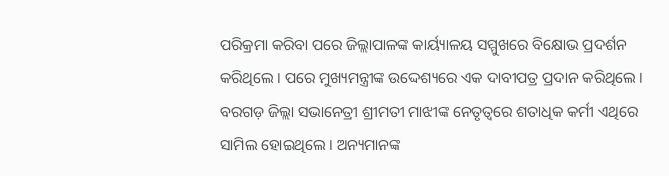ପରିକ୍ରମା କରିବା ପରେ ଜିଲ୍ଲାପାଳଙ୍କ କାର୍ୟ୍ୟାଳୟ ସମ୍ମୁଖରେ ବିକ୍ଷୋଭ ପ୍ରଦର୍ଶନ କରିଥିଲେ । ପରେ ମୁଖ୍ୟମନ୍ତ୍ରୀଙ୍କ ଉଦ୍ଦେଶ୍ୟରେ ଏକ ଦାବୀପତ୍ର ପ୍ରଦାନ କରିଥିଲେ । ବରଗଡ଼ ଜିଲ୍ଲା ସଭାନେତ୍ରୀ ଶ୍ରୀମତୀ ମାଝୀଙ୍କ ନେତୃତ୍ୱରେ ଶତାଧିକ କର୍ମୀ ଏଥିରେ ସାମିଲ ହୋଇଥିଲେ । ଅନ୍ୟମାନଙ୍କ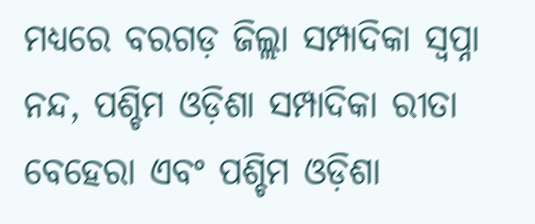ମଧ୍ୟରେ ବରଗଡ଼ ଜିଲ୍ଲା ସମ୍ପାଦିକା ସ୍ବପ୍ନା ନନ୍ଦ, ପଶ୍ଚିମ ଓଡ଼ିଶା ସମ୍ପାଦିକା ରୀତା ବେହେରା ଏବଂ ପଶ୍ଚିମ ଓଡ଼ିଶା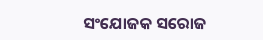ସଂଯୋଜକ ସରୋଜ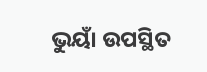ଭୁୟାଁ ଉପସ୍ଥିତ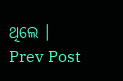ଥିଲେ ।
Prev Post